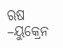ଋଷ –ୟୁକ୍ରେନ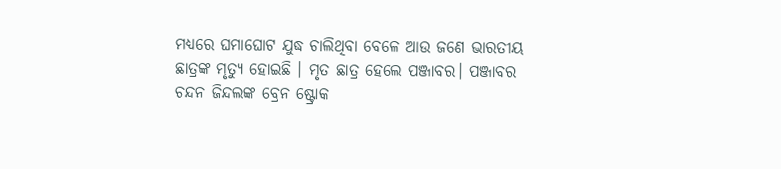ମଧ୍ୟରେ ଘମାଘୋଟ ଯୁଦ୍ଧ ଚାଲିଥିବା ବେଳେ ଆଉ ଜଣେ ଭାରତୀୟ ଛାତ୍ରଙ୍କ ମୃତ୍ୟୁ ହୋଇଛି । ମୃତ ଛାତ୍ର ହେଲେ ପଞ୍ଜାବର। ପଞ୍ଜାବର ଚନ୍ଦନ ଜିନ୍ଦଲଙ୍କ ବ୍ରେନ ଷ୍ଟ୍ରୋକ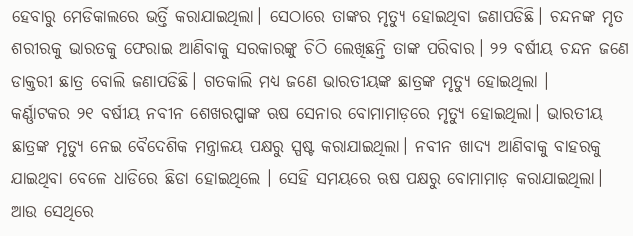ହେବାରୁ ମେଡିକାଲରେ ଭର୍ତ୍ତି କରାଯାଇଥିଲା। ସେଠାରେ ତାଙ୍କର ମୃତ୍ୟୁ ହୋଇଥିବା ଜଣାପଡିଛି। ଚନ୍ଦନଙ୍କ ମୃତ ଶରୀରକୁ ଭାରତକୁ ଫେରାଇ ଆଣିବାକୁ ସରକାରଙ୍କୁ ଚିଠି ଲେଖିଛନ୍ତି ତାଙ୍କ ପରିବାର। ୨୨ ବର୍ଷୀୟ ଚନ୍ଦନ ଜଣେ ଡାକ୍ତରୀ ଛାତ୍ର ବୋଲି ଜଣାପଡିଛି। ଗତକାଲି ମଧ୍ୟ ଜଣେ ଭାରତୀୟଙ୍କ ଛାତ୍ରଙ୍କ ମୃତ୍ୟୁ ହୋଇଥିଲା ।
କର୍ଣ୍ଣାଟକର ୨୧ ବର୍ଷୀୟ ନବୀନ ଶେଖରପ୍ପାଙ୍କ ଋଷ ସେନାର ବୋମାମାଡ଼ରେ ମୃତ୍ୟୁ ହୋଇଥିଲା। ଭାରତୀୟ ଛାତ୍ରଙ୍କ ମୃତ୍ୟୁ ନେଇ ବୈଦେଶିକ ମନ୍ତ୍ରାଳୟ ପକ୍ଷରୁ ସ୍ପଷ୍ଟ କରାଯାଇଥିଲା। ନବୀନ ଖାଦ୍ୟ ଆଣିବାକୁ ବାହରକୁ ଯାଇଥିବା ବେଳେ ଧାଡିରେ ଛିଡା ହୋଇଥିଲେ । ସେହି ସମୟରେ ଋଷ ପକ୍ଷରୁ ବୋମାମାଡ଼ କରାଯାଇଥିଲା। ଆଉ ସେଥିରେ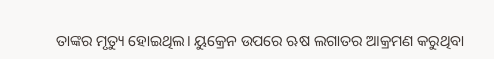ତାଙ୍କର ମୃତ୍ୟୁ ହୋଇଥିଲ। ୟୁକ୍ରେନ ଉପରେ ଋଷ ଲଗାତର ଆକ୍ରମଣ କରୁଥିବା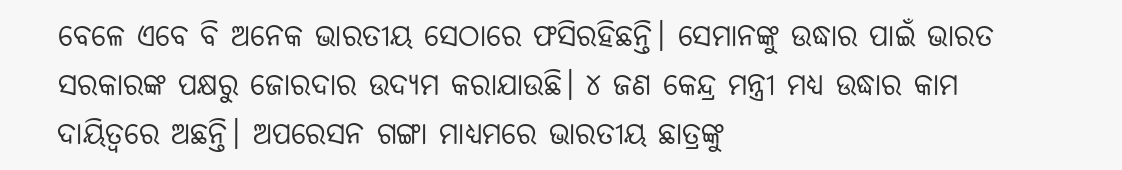ବେଳେ ଏବେ ବି ଅନେକ ଭାରତୀୟ ସେଠାରେ ଫସିରହିଛନ୍ତି। ସେମାନଙ୍କୁ ଉଦ୍ଧାର ପାଇଁ ଭାରତ ସରକାରଙ୍କ ପକ୍ଷରୁ ଜୋରଦାର ଉଦ୍ୟମ କରାଯାଉଛି। ୪ ଜଣ କେନ୍ଦ୍ର ମନ୍ତ୍ରୀ ମଧ୍ୟ ଉଦ୍ଧାର କାମ ଦାୟିତ୍ୱରେ ଅଛନ୍ତି। ଅପରେସନ ଗଙ୍ଗା ମାଧ୍ୟମରେ ଭାରତୀୟ ଛାତ୍ରଙ୍କୁ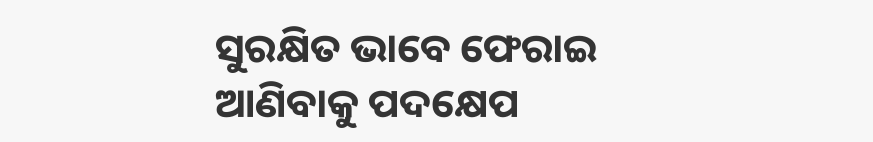ସୁରକ୍ଷିତ ଭାବେ ଫେରାଇ ଆଣିବାକୁ ପଦକ୍ଷେପ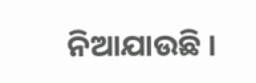ନିଆଯାଉଛି ।